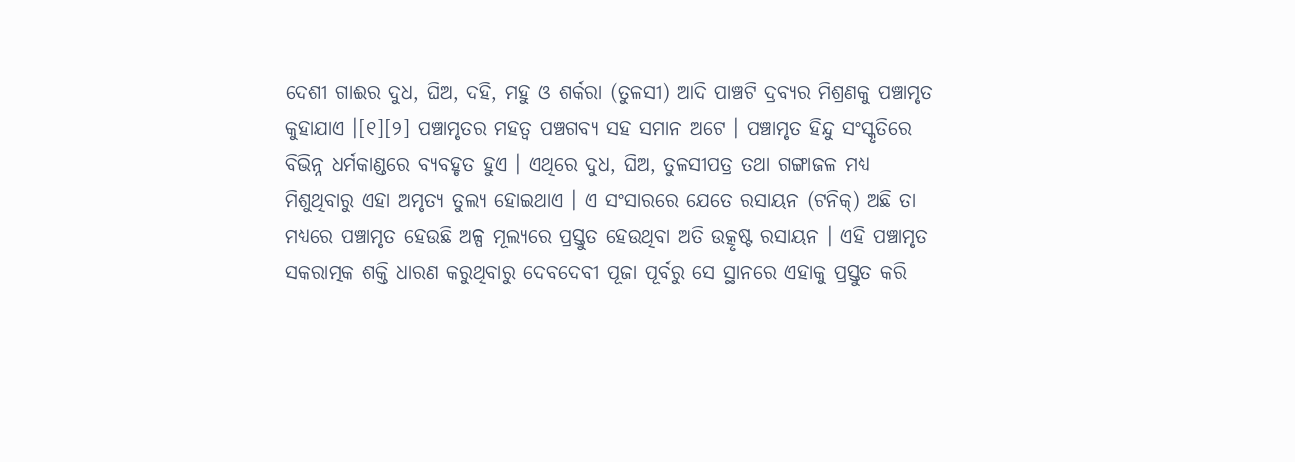ଦେଶୀ ଗାଈର ଦୁଧ, ଘିଅ, ଦହି, ମହୁ ଓ ଶର୍କରା (ତୁଳସୀ) ଆଦି ପାଞ୍ଚଟି ଦ୍ରବ୍ୟର ମିଶ୍ରଣକୁ ପଞ୍ଚାମୃତ କୁହାଯାଏ ।[୧][୨] ପଞ୍ଚାମୃତର ମହତ୍ୱ ପଞ୍ଚଗବ୍ୟ ସହ ସମାନ ଅଟେ । ପଞ୍ଚାମୃତ ହିନ୍ଦୁ ସଂସ୍କୃତିରେ ବିଭିନ୍ନ ଧର୍ମକାଣ୍ଡରେ ବ୍ୟବହୃତ ହୁଏ । ଏଥିରେ ଦୁଧ, ଘିଅ, ତୁଳସୀପତ୍ର ତଥା ଗଙ୍ଗାଜଳ ମଧ୍ୟ ମିଶୁଥିବାରୁ ଏହା ଅମୃତ୍ୟ ତୁଲ୍ୟ ହୋଇଥାଏ । ଏ ସଂସାରରେ ଯେତେ ରସାୟନ (ଟନିକ୍) ଅଛି ତା ମଧ୍ୟରେ ପଞ୍ଚାମୃତ ହେଉଛି ଅଳ୍ପ ମୂଲ୍ୟରେ ପ୍ରସ୍ତୁତ ହେଉଥିବା ଅତି ଉତ୍କୃଷ୍ଟ ରସାୟନ । ଏହି ପଞ୍ଚାମୃତ ସକରାତ୍ମକ ଶକ୍ତି ଧାରଣ କରୁଥିବାରୁ ଦେବଦେବୀ ପୂଜା ପୂର୍ବରୁ ସେ ସ୍ଥାନରେ ଏହାକୁ ପ୍ରସ୍ତୁତ କରି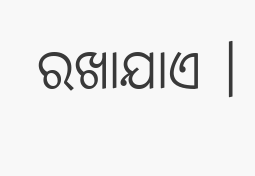ରଖାଯାଏ ।